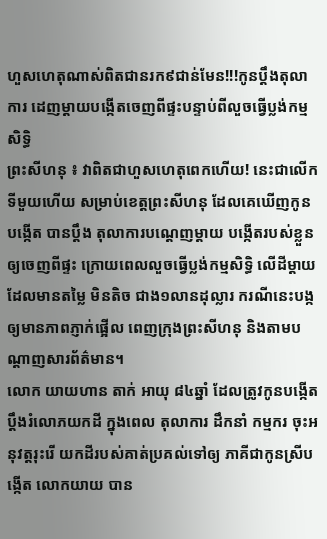ហួសហេតុណាស់ពិតជានរក៩ជាន់មែន!!!កូនប្តឹងតុលាការ ដេញម្តាយបង្កើតចេញពីផ្ទះបន្ទាប់ពីលួចធ្វើប្លង់កម្មសិទ្ធិ
ព្រះសីហនុ ៖ វាពិតជាហួសហេតុពេកហើយ! នេះជាលើកទីមួយហើយ សម្រាប់ខេត្តព្រះសីហនុ ដែលគេឃើញកូនបង្កើត បានប្តឹង តុលាការបណ្ដេញម្តាយ បង្កើតរបស់ខ្លួន ឲ្យចេញពីផ្ទះ ក្រោយពេលលួចធ្វើប្លង់កម្មសិទ្ធិ លើដីម្តាយដែលមានតម្លៃ មិនតិច ជាង១លានដុល្លារ ករណីនេះបង្កឲ្យមានភាពភ្ញាក់ផ្អើល ពេញក្រុងព្រះសីហនុ និងតាមបណ្ដាញសារព័ត៌មាន។
លោក យាយហាន តាក់ អាយុ ៨៤ឆ្នាំ ដែលត្រូវកូនបង្កើតប្តឹងរំលោភយកដី ក្នុងពេល តុលាការ ដឹកនាំ កម្មករ ចុះអនុវត្តរុះរើ យកដីរបស់គាត់ប្រគល់ទៅឲ្យ ភាគីជាកូនស្រីបង្កើត លោកយាយ បាន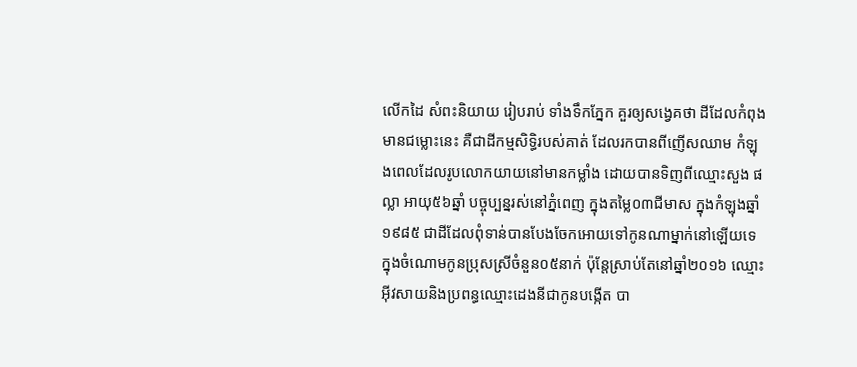លើកដៃ សំពះនិយាយ រៀបរាប់ ទាំងទឹកភ្នែក គួរឲ្យសង្វេគថា ដីដែលកំពុងមានជម្លោះនេះ គឺជាដីកម្មសិទ្ធិរបស់គាត់ ដែលរកបានពីញើសឈាម កំឡុងពេលដែលរូបលោកយាយនៅមានកម្លាំង ដោយបានទិញពីឈ្មោះសួង ផល្លា អាយុ៥៦ឆ្នាំ បច្ចុប្បន្នរស់នៅភ្នំពេញ ក្នុងតម្លៃ០៣ជីមាស ក្នុងកំឡុងឆ្នាំ១៩៨៥ ជាដីដែលពុំទាន់បានបែងចែកអោយទៅកូនណាម្នាក់នៅឡើយទេ ក្នុងចំណោមកូនប្រុសស្រីចំនួន០៥នាក់ ប៉ុន្តែស្រាប់តែនៅឆ្នាំ២០១៦ ឈ្មោះអ៊ីវសាយនិងប្រពន្ធឈ្មោះដេងនីជាកូនបង្កើត បា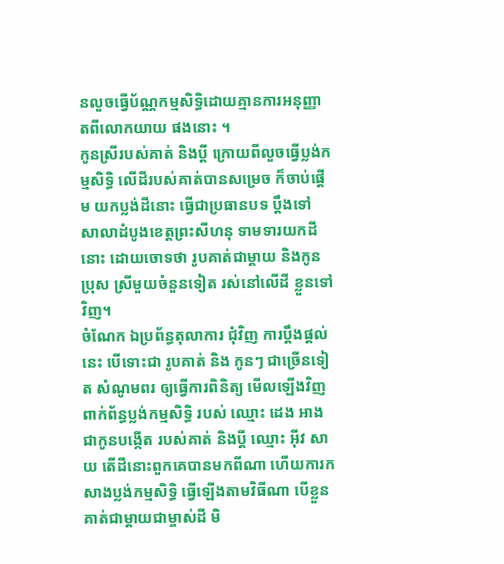នលួចធ្វើប័ណ្ណកម្មសិទ្ធិដោយគ្មានការអនុញ្ញាតពីលោកយាយ ផងនោះ ។
កូនស្រីរបស់គាត់ និងប្តី ក្រោយពីលួចធ្វើប្លង់កម្មសិទ្ធិ លើដីរបស់គាត់បានសម្រេច ក៏ចាប់ផ្តើម យកប្លង់ដីនោះ ធ្វើជាប្រធានបទ ប្តឹងទៅ សាលាដំបូងខេត្តព្រះសីហនុ ទាមទារយកដីនោះ ដោយចោទថា រូបគាត់ជាម្តាយ និងកូនប្រុស ស្រីមួយចំនួនទៀត រស់នៅលើដី ខ្លួនទៅវិញ។
ចំណែក ឯប្រព័ន្ធតុលាការ ជុំវិញ ការប្តឹងផ្តល់នេះ បើទោះជា រូបគាត់ និង កូនៗ ជាច្រើនទៀត សំណូមពរ ឲ្យធ្វើការពិនិត្យ មើលឡើងវិញ ពាក់ព័ន្ធប្លង់កម្មសិទ្ធិ របស់ ឈ្មោះ ដេង អាង ជាកូនបង្កើត របស់គាត់ និងប្តី ឈ្មោះ អ៊ីវ សាយ តើដីនោះពួកគេបានមកពីណា ហើយការកសាងប្លង់កម្មសិទ្ធិ ធ្វើឡើងតាមវិធីណា បើខ្លួនគាត់ជាម្តាយជាម្ចាស់ដី មិ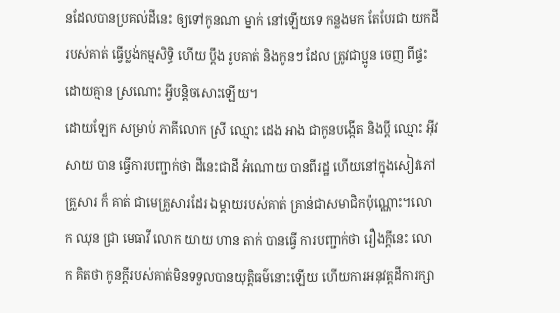នដែលបានប្រគល់ដីនេះ ឲ្យទៅកូនណា ម្នាក់ នៅឡើយទេ កន្លងមក តែបែរជា យកដីរបស់គាត់ ធ្វើប្លង់កម្មសិទ្ធិ ហើយ ប្តឹង រូបគាត់ និងកូនៗ ដែល ត្រូវជាប្អូន ចេញ ពីផ្ទះ ដោយគ្មាន ស្រណោះ អ្វីបន្តិចសោះឡើយ។
ដោយឡែក សម្រាប់ ភាគីលោក ស្រី ឈ្មោះ ដេង អាង ជាកូនបង្កើត និងប្តី ឈ្មោះ អ៊ីវ សាយ បាន ធ្វើការបញ្ជាក់ថា ដីនេះជាដី អំណោយ បានពីរដ្ឋ ហើយនៅក្នុងសៀវភៅ គ្រួសារ ក៏ គាត់ ជាមេគ្រួសារដែរ ឯម្តាយរបស់គាត់ គ្រាន់ជាសមាជិកប៉ុណ្ណោះ។លោក ឈុន ជ្រា មេធាវី លោក យាយ ហាន តាក់ បានធ្វើ ការបញ្ជាក់ថា រឿងក្តីនេះ លោក គិតថា កូនក្តីរបស់គាត់មិនទទួលបានយុត្តិធម៌នោះឡើយ ហើយការអនុវត្តដីការក្សា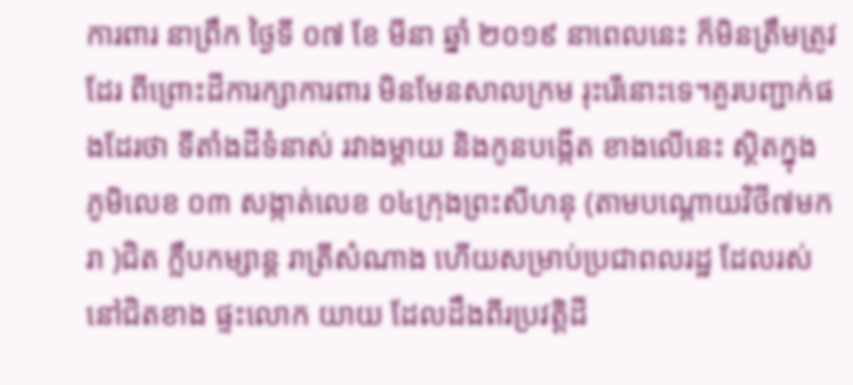ការពារ នាព្រឹក ថ្ងៃទី ០៧ ខែ មីនា ឆ្នាំ ២០១៩ នាពេលនេះ ក៏មិនត្រឹមត្រូវដែរ ពីព្រោះដីការក្សាការពារ មិនមែនសាលក្រម រុះរើនោះទេ។គួរបញ្ជាក់ផងដែរថា ទីតាំងដីទំនាស់ រវាងម្តាយ និងកូនបង្កើត ខាងលើនេះ ស្ថិតក្នុង ភូមិលេខ ០៣ សង្កាត់លេខ ០៤ក្រុងព្រះសីហនុ (តាមបណ្ដោយវិថី៧មករា )ជិត ក្លឹបកម្សាន្ត រាត្រីសំណាង ហើយសម្រាប់ប្រជាពលរដ្ឋ ដែលរស់នៅជិតខាង ផ្ទះលោក យាយ ដែលដឹងពីរប្រវត្តិដី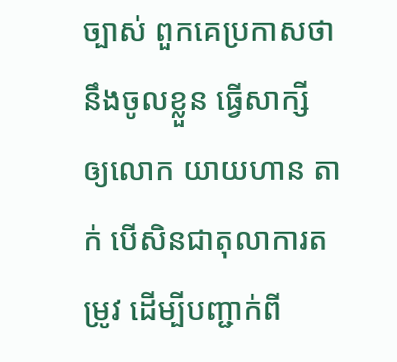ច្បាស់ ពួកគេប្រកាសថា នឹងចូលខ្លួន ធ្វើសាក្សី ឲ្យលោក យាយហាន តាក់ បើសិនជាតុលាការតម្រូវ ដើម្បីបញ្ជាក់ពី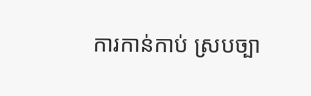ការកាន់កាប់ ស្របច្បា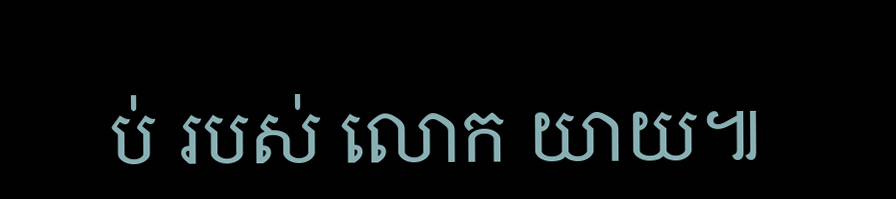ប់ របស់ លោក យាយ៕